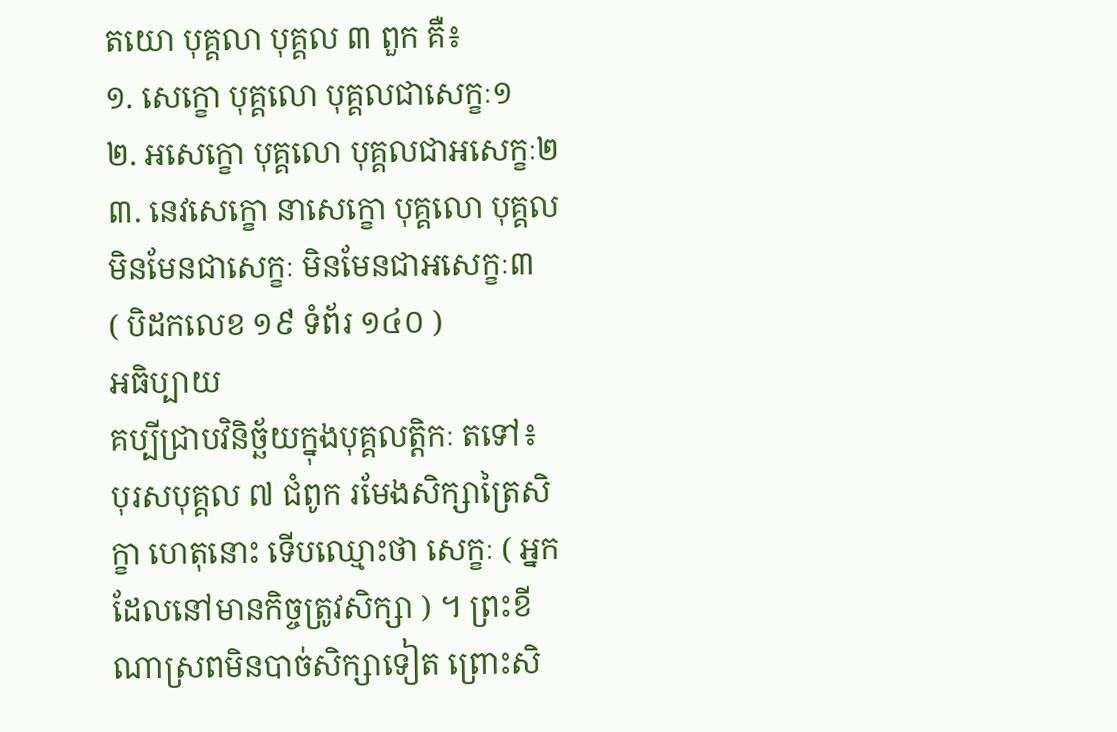តយោ បុគ្គលា បុគ្គល ៣ ពួក គឺ៖
១. សេក្ខោ បុគ្គលោ បុគ្គលជាសេក្ខៈ១
២. អសេក្ខោ បុគ្គលោ បុគ្គលជាអសេក្ខៈ២
៣. នេវសេក្ខោ នាសេក្ខោ បុគ្គលោ បុគ្គលមិនមែនជាសេក្ខៈ មិនមែនជាអសេក្ខៈ៣
( បិដកលេខ ១៩ ទំព័រ ១៤០ )
អធិប្បាយ
គប្បីជ្រាបវិនិច្ឆ័យក្នុងបុគ្គលត្តិកៈ តទៅ៖
បុរសបុគ្គល ៧ ជំពូក រមែងសិក្សាត្រៃសិក្ខា ហេតុនោះ ទើបឈ្មោះថា សេក្ខៈ ( អ្នកដែលនៅមានកិច្ចត្រូវសិក្សា ) ។ ព្រះខីណាស្រពមិនបាច់សិក្សាទៀត ព្រោះសិ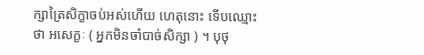ក្សាត្រៃសិក្ខាចប់អស់ហើយ ហេតុនោះ ទើបឈ្មោះថា អសេក្ខៈ ( អ្នកមិនចាំបាច់សិក្សា ) ។ បុថុ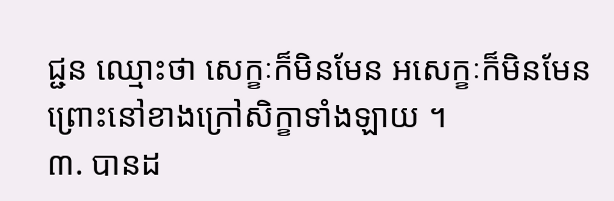ជ្ជន ឈ្មោះថា សេក្ខៈក៏មិនមែន អសេក្ខៈក៏មិនមែន ព្រោះនៅខាងក្រៅសិក្ខាទាំងឡាយ ។
៣. បានដ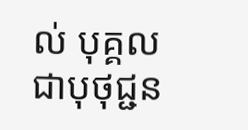ល់ បុគ្គលជាបុថុជ្ជន